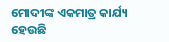ମୋଦୀଙ୍କ ଏକମାତ୍ର କାର୍ଯ୍ୟ ହେଉଛି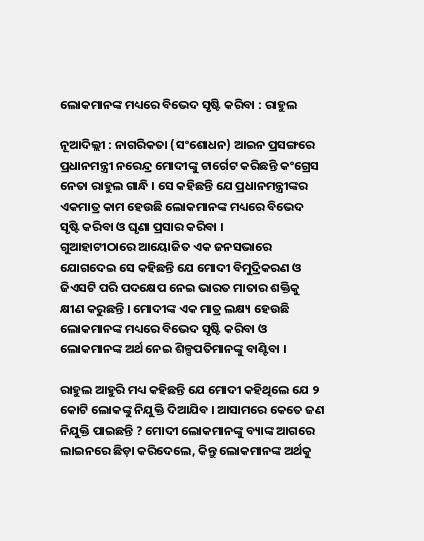ଲୋକମାନଙ୍କ ମଧ୍ୟରେ ବିଭେଦ ସୃଷ୍ଟି କରିବା : ରାହୁଲ

ନୂଆଦିଲ୍ଲୀ : ନାଗରିକତା (ସଂଶୋଧନ) ଆଇନ ପ୍ରସଙ୍ଗରେ ପ୍ରଧାନମନ୍ତ୍ରୀ ନରେନ୍ଦ୍ର ମୋଦୀଙ୍କୁ ଟାର୍ଗେଟ କରିଛନ୍ତି କଂଗ୍ରେସ ନେତା ରାହୁଲ ଗାନ୍ଧି । ସେ କହିଛନ୍ତି ଯେ ପ୍ରଧାନମନ୍ତ୍ରୀଙ୍କର ଏକମାତ୍ର କାମ ହେଉଛି ଲୋକମାନଙ୍କ ମଧ୍ୟରେ ବିଭେଦ ସୃଷ୍ଟି କରିବା ଓ ଘୃଣା ପ୍ରସାର କରିବା ।
ଗୁଆହାଟୀଠାରେ ଆୟୋଜିତ ଏକ ଜନସଭାରେ ଯୋଗଦେଇ ସେ କହିଛନ୍ତି ଯେ ମୋଦୀ ବିମୁଦ୍ରିକରଣ ଓ ଜିଏସଟି ପରି ପଦକ୍ଷେପ ନେଇ ଭାରତ ମାତାର ଶକ୍ତିକୁ କ୍ଷୀଣ କରୁଛନ୍ତି । ମୋଦୀଙ୍କ ଏକ ମାତ୍ର ଲକ୍ଷ୍ୟ ହେଉଛି ଲୋକମାନଙ୍କ ମଧ୍ୟରେ ବିଭେଦ ସୃଷ୍ଟି କରିବା ଓ ଲୋକମାନଙ୍କ ଅର୍ଥ ନେଇ ଶିଳ୍ପପତିମାନଙ୍କୁ ବାଣ୍ଟିବା ।

ରାହୁଲ ଆହୁରି ମଧ୍ୟ କହିଛନ୍ତି ଯେ ମୋଦୀ କହିଥିଲେ ଯେ ୨ କୋଟି ଲୋକଙ୍କୁ ନିଯୁକ୍ତି ଦିଆଯିବ । ଆସାମରେ କେତେ ଜଣ ନିଯୁକ୍ତି ପାଇଛନ୍ତି ? ମୋଦୀ ଲୋକମାନଙ୍କୁ ବ୍ୟାଙ୍କ ଆଗରେ ଲାଇନରେ ଛିଡ଼ା କରିଦେଲେ, କିନ୍ତୁ ଲୋକମାନଙ୍କ ଅର୍ଥକୁ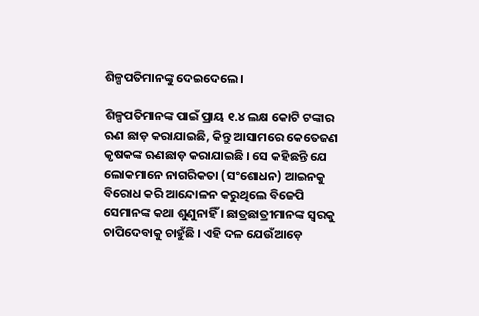ଶିଳ୍ପପତିମାନଙ୍କୁ ଦେଇଦେଲେ ।

ଶିଳ୍ପପତିମାନଙ୍କ ପାଇଁ ପ୍ରାୟ ୧.୪ ଲକ୍ଷ କୋଟି ଟଙ୍କାର ଋଣ ଛାଡ଼ କରାଯାଇଛି, କିନ୍ତୁ ଆସାମରେ କେତେଜଣ କୃଷକଙ୍କ ଋଣଛାଡ଼ କରାଯାଇଛି । ସେ କହିଛନ୍ତି ଯେ ଲୋକମାନେ ନାଗରିକତା (ସଂଶୋଧନ) ଆଇନକୁ ବିରୋଧ କରି ଆନ୍ଦୋଳନ କରୁଥିଲେ ବିଜେପି ସେମାନଙ୍କ କଥା ଶୁଣୁନାହିଁ । ଛାତ୍ରଛାତ୍ରୀମାନଙ୍କ ସ୍ୱରକୁ ଚାପିଦେବାକୁ ଚାହୁଁଛି । ଏହି ଦଳ ଯେଉଁଆଡ଼େ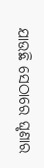ଯାଉଛି ସେଠାରେ ଘୃଣାର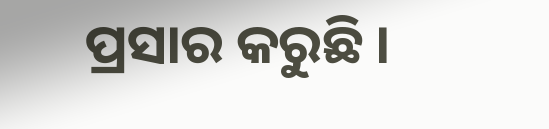ପ୍ରସାର କରୁଛି ।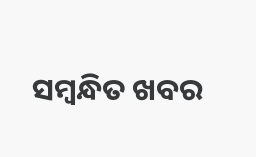ସମ୍ବନ୍ଧିତ ଖବର